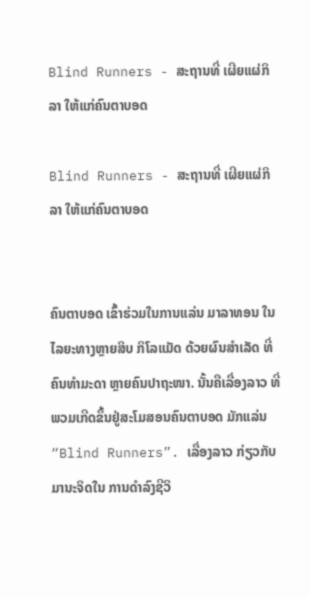Blind Runners - ສະຖານທີ່ ເຜີຍແຜ່ກິລາ ໃຫ້ແກ່ຄົນຕາບອດ

Blind Runners - ສະຖານທີ່ ເຜີຍແຜ່ກິລາ ໃຫ້ແກ່ຄົນຕາບອດ


ຄົນຕາບອດ ເຂົ້າຮ່ວມໃນການແລ່ນ ມາລາທອນ ໃນໄລຍະທາງຫຼາຍສິບ ກິໂລແມັດ ດ້ວຍຜົນສຳເລັດ ທີ່ຄົນທຳມະດາ ຫຼາຍຄົນປາຖະໜາ. ນັ້ນຄືເລື່ອງລາວ ທີ່ພວມເກີດຂຶ້ນຢູ່ສະໂມສອນຄົນຕາບອດ ມັກແລ່ນ “Blind Runners”. ເລື່ອງລາວ ກ່ຽວກັບມານະຈິດໃນ ການດຳລົງຊີວິ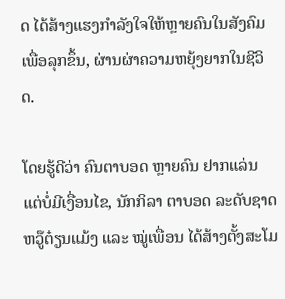ດ ໄດ້ສ້າງແຮງກຳລັງໃຈໃຫ້ຫຼາຍຄົນໃນສັງຄົມ ເພື່ອລຸກຂຶ້ນ, ຜ່ານຜ່າຄວາມຫຍຸ້ງຍາກໃນຊີວິດ.

ໂດຍຮູ້ດີວ່າ ຄົນຕາບອດ ຫຼາຍຄົນ ຢາກແລ່ນ ແຕ່ບໍ່ມີເງື່ອນໄຂ, ນັກກິລາ ຕາບອດ ລະດັບຊາດ ຫວູ໊ຕ໋ຽນແມ້ງ ແລະ ໝູ່ເພື່ອນ ໄດ້ສ້າງຕັ້ງສະໂມ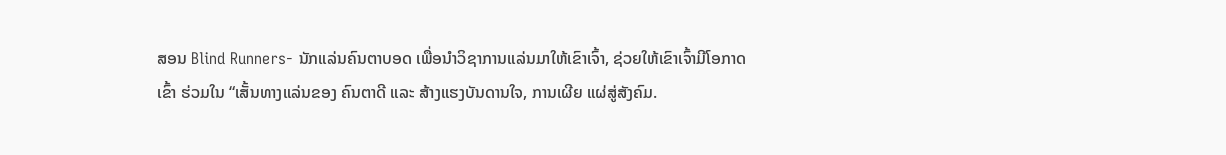ສອນ Blind Runners- ນັກແລ່ນຄົນຕາບອດ ເພື່ອນຳວິຊາການແລ່ນມາໃຫ້ເຂົາເຈົ້າ, ຊ່ວຍໃຫ້ເຂົາເຈົ້າມີໂອກາດເຂົ້າ ຮ່ວມໃນ “ເສັ້ນທາງແລ່ນຂອງ ຄົນຕາດີ ແລະ ສ້າງແຮງບັນດານໃຈ, ການເຜີຍ ແຜ່ສູ່ສັງຄົມ.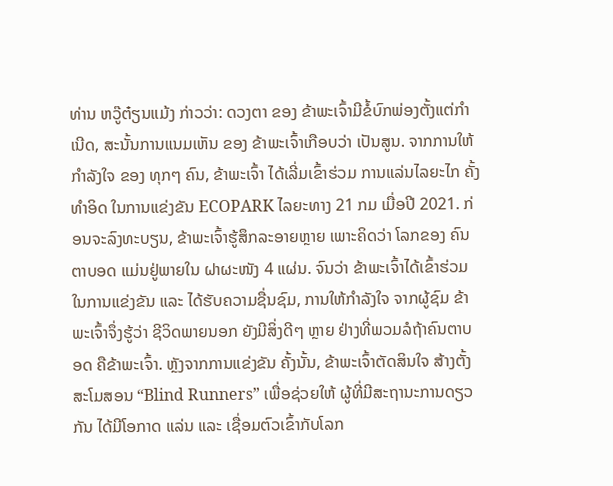ທ່ານ ຫວູ໊ຕ໋ຽນແມ້ງ ກ່າວວ່າ: ດວງຕາ ຂອງ ຂ້າພະເຈົ້າມີຂໍ້ບົກພ່ອງຕັ້ງແຕ່ກໍາເນີດ, ສະນັ້ນການແນມເຫັນ ຂອງ ຂ້າພະເຈົ້າເກືອບວ່າ ເປັນສູນ. ຈາກການໃຫ້ ກຳລັງໃຈ ຂອງ ທຸກໆ ຄົນ, ຂ້າພະເຈົ້າ ໄດ້ເລີ່ມເຂົ້າຮ່ວມ ການແລ່ນໄລຍະໄກ ຄັ້ງທຳອິດ ໃນການແຂ່ງຂັນ ECOPARK ໄລຍະທາງ 21 ກມ ເມື່ອປີ 2021. ກ່ອນຈະລົງທະບຽນ, ຂ້າພະເຈົ້າຮູ້ສຶກລະອາຍຫຼາຍ ເພາະຄິດວ່າ ໂລກຂອງ ຄົນຕາບອດ ແມ່ນຢູ່ພາຍໃນ ຝາຜະໜັງ 4 ແຜ່ນ. ຈົນວ່າ ຂ້າພະເຈົ້າໄດ້ເຂົ້າຮ່ວມ ໃນການແຂ່ງຂັນ ແລະ ໄດ້ຮັບຄວາມຊື່ນຊົມ, ການໃຫ້ກຳລັງໃຈ ຈາກຜູ້ຊົມ ຂ້າພະເຈົ້າຈຶ່ງຮູ້ວ່າ ຊີວິດພາຍນອກ ຍັງມີສິ່ງດີໆ ຫຼາຍ ຢ່າງທີ່ພວມລໍຖ້າຄົນຕາບອດ ຄືຂ້າພະເຈົ້າ. ຫຼັງຈາກການແຂ່ງຂັນ ຄັ້ງນັ້ນ, ຂ້າພະເຈົ້າຕັດສິນໃຈ ສ້າງຕັ້ງສະໂມສອນ “Blind Runners” ເພື່ອຊ່ວຍໃຫ້ ຜູ້ທີ່ມີສະຖານະການດຽວກັນ ໄດ້ມີໂອກາດ ແລ່ນ ແລະ ເຊື່ອມຕົວເຂົ້າກັບໂລກ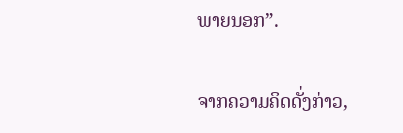ພາຍນອກ”.


ຈາກຄວາມຄິດດັ່ງກ່າວ,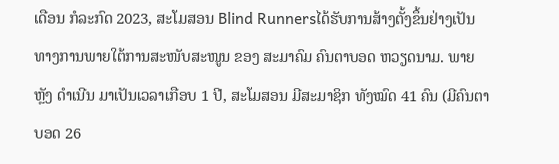ເດືອນ ກໍລະກົດ 2023, ສະໂມສອນ Blind Runnersໄດ້ຮັບການສ້າງຕັ້ງຂຶ້ນຢ່າງເປັນທາງການພາຍໃຕ້ການສະໜັບສະໜູນ ຂອງ ສະມາຄົມ ຄົນຕາບອດ ຫວຽດນາມ. ພາຍຫຼັງ ດຳເນີນ ມາເປັນເວລາເກືອບ 1 ປີ, ສະໂມສອນ ມີສະມາຊິກ ທັງໝົດ 41 ຄົນ (ມີຄົນຕາບອດ 26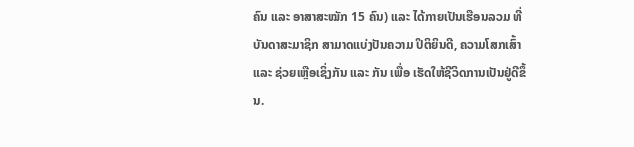ຄົນ ແລະ ອາສາສະໝັກ 15 ຄົນ) ແລະ ໄດ້ກາຍເປັນເຮືອນລວມ ທີ່ ບັນດາສະມາຊິກ ສາມາດແບ່ງປັນຄວາມ ປິຕິຍິນດີ, ຄວາມໂສກເສົ້າ ແລະ ຊ່ວຍເຫຼືອເຊິ່ງກັນ ແລະ ກັນ ເພື່ອ ເຮັດໃຫ້ຊີວິດການເປັນຢູ່ດີຂຶ້ນ.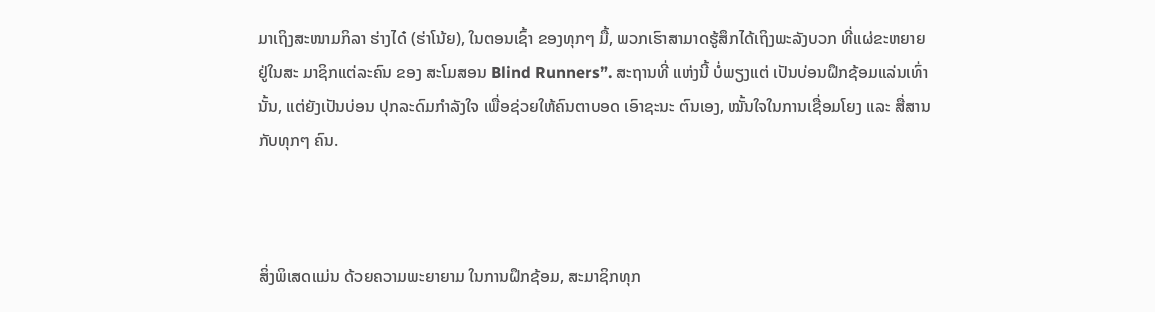ມາເຖິງສະໜາມກິລາ ຮ່າງໄດ໋ (ຮ່າໂນ້ຍ), ໃນຕອນເຊົ້າ ຂອງທຸກໆ ມື້, ພວກເຮົາສາມາດຮູ້ສຶກໄດ້ເຖິງພະລັງບວກ ທີ່ແຜ່ຂະຫຍາຍຢູ່ໃນສະ ມາຊິກແຕ່ລະຄົນ ຂອງ ສະໂມສອນ Blind Runners”. ສະຖານທີ່ ແຫ່ງນີ້ ບໍ່ພຽງແຕ່ ເປັນບ່ອນຝຶກຊ້ອມແລ່ນເທົ່ານັ້ນ, ແຕ່ຍັງເປັນບ່ອນ ປຸກລະດົມກຳລັງໃຈ ເພື່ອຊ່ວຍໃຫ້ຄົນຕາບອດ ເອົາຊະນະ ຕົນເອງ, ໝັ້ນໃຈໃນການເຊື່ອມໂຍງ ແລະ ສື່ສານກັບທຸກໆ ຄົນ.



ສິ່ງພິເສດແມ່ນ ດ້ວຍຄວາມພະຍາຍາມ ໃນການຝຶກຊ້ອມ, ສະມາຊິກທຸກ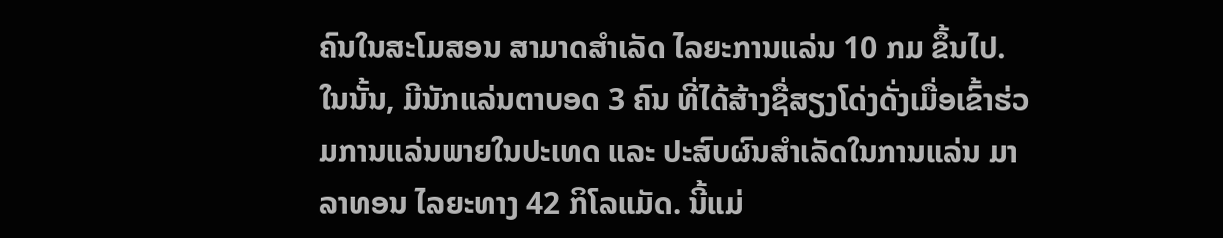ຄົນໃນສະໂມສອນ ສາມາດສຳເລັດ ໄລຍະການແລ່ນ 10 ກມ ຂຶ້ນໄປ. ໃນນັ້ນ, ມີນັກແລ່ນຕາບອດ 3 ຄົນ ທີ່ໄດ້ສ້າງຊື່ສຽງໂດ່ງດັ່ງເມື່ອເຂົ້າຮ່ວມການແລ່ນພາຍໃນປະເທດ ແລະ ປະສົບຜົນສຳເລັດໃນການແລ່ນ ມາລາທອນ ໄລຍະທາງ 42 ກິໂລແມັດ. ນີ້ແມ່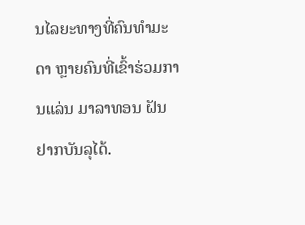ນໄລຍະທາງທີ່ຄົນທຳມະດາ ຫຼາຍຄົນທີ່ເຂົ້າຮ່ວມການແລ່ນ ມາລາທອນ ຝັນຢາກບັນລຸໄດ້.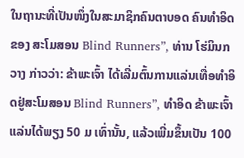ໃນຖານະທີ່ເປັນໜຶ່ງໃນສະມາຊິກຄົນຕາບອດ ຄົນທຳອິດ ຂອງ ສະໂມສອນ Blind Runners”, ທ່ານ ໂຮ່ມິນກວາງ ກ່າວວ່າ: ຂ້າພະເຈົ້າ ໄດ້ເລີ່ມຕົ້ນການແລ່ນເທື່ອທຳອິດຢູ່ສະໂມສອນ Blind Runners”, ທຳອິດ ຂ້າພະເຈົ້າແລ່ນໄດ້ພຽງ 50 ມ ເທົ່ານັ້ນ, ແລ້ວເພີ່ມຂຶ້ນເປັນ 100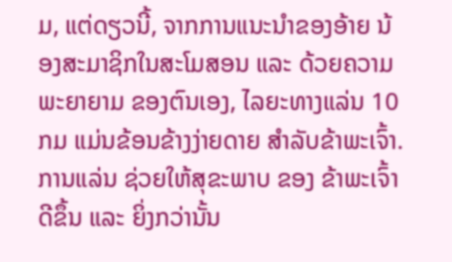ມ, ແຕ່ດຽວນີ້, ຈາກການແນະນຳຂອງອ້າຍ ນ້ອງສະມາຊິກໃນສະໂມສອນ ແລະ ດ້ວຍຄວາມພະຍາຍາມ ຂອງຕົນເອງ, ໄລຍະທາງແລ່ນ 10 ກມ ແມ່ນຂ້ອນຂ້າງງ່າຍດາຍ ສໍາລັບຂ້າພະເຈົ້າ. ການແລ່ນ ຊ່ວຍໃຫ້ສຸຂະພາບ ຂອງ ຂ້າພະເຈົ້າ ດີຂຶ້ນ ແລະ ຍິ່ງກວ່ານັ້ນ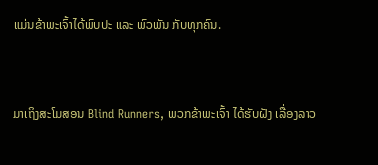ແມ່ນຂ້າພະເຈົ້າໄດ້ພົບປະ ແລະ ພົວພັນ ກັບທຸກຄົນ.



ມາເຖິງສະໂມສອນ Blind Runners, ພວກຂ້າພະເຈົ້າ ໄດ້ຮັບຝັງ ເລື່ອງລາວ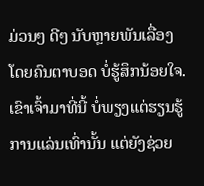ມ່ວນໆ ດີໆ ນັບຫຼາຍພັນເລື່ອງ ໂດຍຄົນຕາບອດ ບໍ່ຮູ້ສຶກນ້ອຍໃຈ. ເຂົາເຈົ້າມາທີ່ນີ້ ບໍ່ພຽງແຕ່ຮຽນຮູ້ການແລ່ນເທົ່ານັ້ນ ແຕ່ຍັງຊ່ວຍ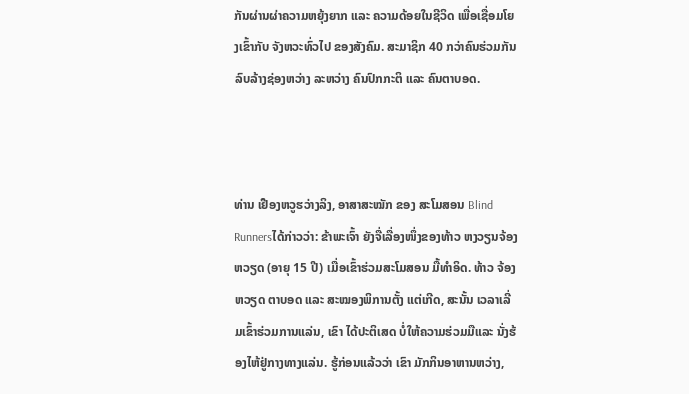ກັນຜ່ານຜ່າຄວາມຫຍຸ້ງຍາກ ແລະ ຄວາມດ້ອຍໃນຊີວິດ ເພື່ອເຊື່ອມໂຍງເຂົ້າກັບ ຈັງຫວະທົ່ວໄປ ຂອງສັງຄົມ. ສະມາຊິກ 40 ກວ່າຄົນຮ່ວມກັນລົບລ້າງຊ່ອງຫວ່າງ ລະຫວ່າງ ຄົນປົກກະຕິ ແລະ ຄົນຕາບອດ.



ທ່ານ ເຢືອງຫວູຮວ່າງລິງ, ອາສາສະໝັກ ຂອງ ສະໂມສອນ Blind Runnersໄດ້ກ່າວວ່າ: ຂ້າພະເຈົ້າ ຍັງຈື່ເລື່ອງໜຶ່ງຂອງທ້າວ ຫງວຽນຈ້ອງຫວຽດ (ອາຍຸ 15 ປີ) ເມື່ອເຂົ້າຮ່ວມສະໂມສອນ ມື້ທຳອິດ. ທ້າວ ຈ້ອງຫວຽດ ຕາບອດ ແລະ ສະໝອງພິການຕັ້ງ ແຕ່ເກີດ, ສະນັ້ນ ເວລາເລີ່ມເຂົ້າຮ່ວມການແລ່ນ, ເຂົາ ໄດ້ປະຕິເສດ ບໍ່ໃຫ້ຄວາມຮ່ວມມືແລະ ນັ່ງຮ້ອງໄຫ້ຢູ່ກາງທາງແລ່ນ. ຮູ້ກ່ອນແລ້ວວ່າ ເຂົາ ມັກກິນອາຫານຫວ່າງ,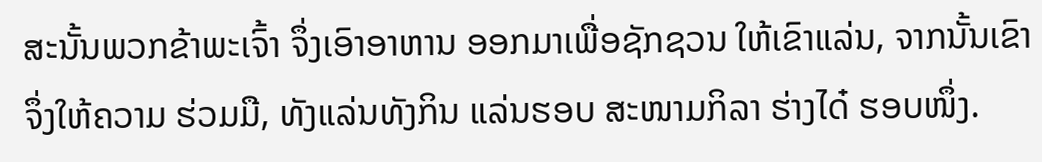ສະນັ້ນພວກຂ້າພະເຈົ້າ ຈຶ່ງເອົາອາຫານ ອອກມາເພື່ອຊັກຊວນ ໃຫ້ເຂົາແລ່ນ, ຈາກນັ້ນເຂົາ ຈຶ່ງໃຫ້ຄວາມ ຮ່ວມມື, ທັງແລ່ນທັງກິນ ແລ່ນຮອບ ສະໜາມກິລາ ຮ່າງໄດ໋ ຮອບໜຶ່ງ.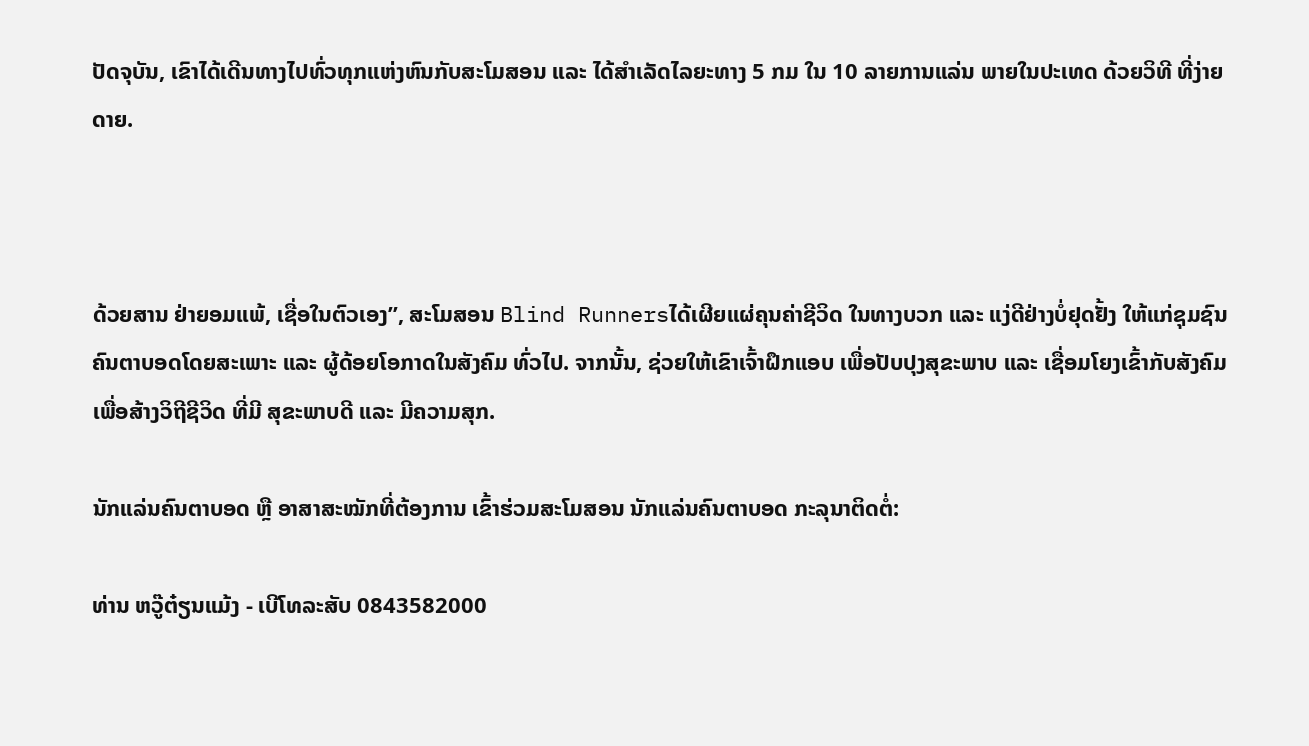ປັດຈຸບັນ, ເຂົາໄດ້ເດີນທາງໄປທົ່ວທຸກແຫ່ງຫົນກັບສະໂມສອນ ແລະ ໄດ້ສຳເລັດໄລຍະທາງ 5 ກມ ໃນ 10 ລາຍການແລ່ນ ພາຍໃນປະເທດ ດ້ວຍວິທີ ທີ່ງ່າຍດາຍ.



ດ້ວຍສານ ຢ່າຍອມແພ້, ເຊື່ອໃນຕົວເອງ”, ສະໂມສອນ Blind Runnersໄດ້ເຜີຍແຜ່ຄຸນຄ່າຊີວິດ ໃນທາງບວກ ແລະ ແງ່ດີຢ່າງບໍ່ຢຸດຢັ້ງ ໃຫ້ແກ່ຊຸມຊົນ ຄົນຕາບອດໂດຍສະເພາະ ແລະ ຜູ້ດ້ອຍໂອກາດໃນສັງຄົມ ທົ່ວໄປ. ຈາກນັ້ນ, ຊ່ວຍໃຫ້ເຂົາເຈົ້າຝຶກແອບ ເພື່ອປັບປຸງສຸຂະພາບ ແລະ ເຊື່ອມໂຍງເຂົ້າກັບສັງຄົມ ເພື່ອສ້າງວິຖີຊີວິດ ທີ່ມີ ສຸຂະພາບດີ ແລະ ມີຄວາມສຸກ.

ນັກແລ່ນຄົນຕາບອດ ຫຼື ອາສາສະໝັກທີ່ຕ້ອງການ ເຂົ້າຮ່ວມສະໂມສອນ ນັກແລ່ນຄົນຕາບອດ ກະລຸນາຕິດຕໍ່:

ທ່ານ ຫວູ໊ຕ໋ຽນແມ້ງ - ເບີໂທລະສັບ 0843582000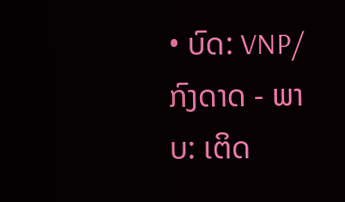• ບົດ: VNP/ກົງດາດ - ພາບ: ເຕິດ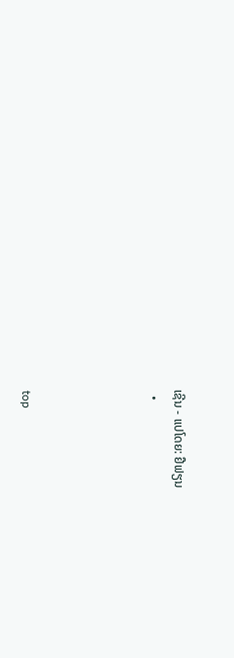ເຊີນ - ແປໂດຍ: ຢືຟຽນ
  •




top